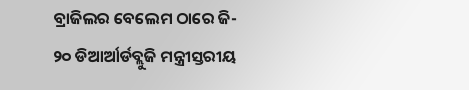ବ୍ରାଜିଲର ବେଲେମ ଠାରେ ଜି- ୨୦ ଡିଆର୍ଆର୍ଡବ୍ଲୁଜି ମନ୍ତ୍ରୀସ୍ତରୀୟ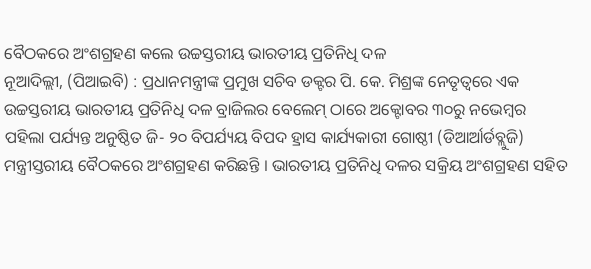ବୈଠକରେ ଅଂଶଗ୍ରହଣ କଲେ ଉଚ୍ଚସ୍ତରୀୟ ଭାରତୀୟ ପ୍ରତିନିଧି ଦଳ
ନୂଆଦିଲ୍ଲୀ, (ପିଆଇବି) : ପ୍ରଧାନମନ୍ତ୍ରୀଙ୍କ ପ୍ରମୁଖ ସଚିବ ଡକ୍ଟର ପି. କେ. ମିଶ୍ରଙ୍କ ନେତୃତ୍ୱରେ ଏକ ଉଚ୍ଚସ୍ତରୀୟ ଭାରତୀୟ ପ୍ରତିନିଧି ଦଳ ବ୍ରାଜିଲର ବେଲେମ୍ ଠାରେ ଅକ୍ଟୋବର ୩୦ରୁ ନଭେମ୍ବର ପହିଲା ପର୍ଯ୍ୟନ୍ତ ଅନୁଷ୍ଠିତ ଜି- ୨୦ ବିପର୍ଯ୍ୟୟ ବିପଦ ହ୍ରାସ କାର୍ଯ୍ୟକାରୀ ଗୋଷ୍ଠୀ (ଡିଆର୍ଆର୍ଡବ୍ଲୁଜି) ମନ୍ତ୍ରୀସ୍ତରୀୟ ବୈଠକରେ ଅଂଶଗ୍ରହଣ କରିଛନ୍ତି । ଭାରତୀୟ ପ୍ରତିନିଧି ଦଳର ସକ୍ରିୟ ଅଂଶଗ୍ରହଣ ସହିତ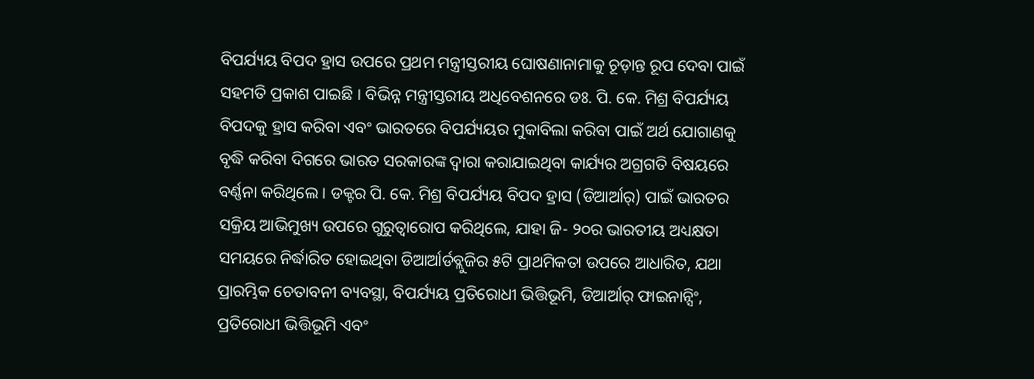ବିପର୍ଯ୍ୟୟ ବିପଦ ହ୍ରାସ ଉପରେ ପ୍ରଥମ ମନ୍ତ୍ରୀସ୍ତରୀୟ ଘୋଷଣାନାମାକୁ ଚୂଡ଼ାନ୍ତ ରୂପ ଦେବା ପାଇଁ ସହମତି ପ୍ରକାଶ ପାଇଛି । ବିଭିନ୍ନ ମନ୍ତ୍ରୀସ୍ତରୀୟ ଅଧିବେଶନରେ ଡଃ. ପି. କେ. ମିଶ୍ର ବିପର୍ଯ୍ୟୟ ବିପଦକୁ ହ୍ରାସ କରିବା ଏବଂ ଭାରତରେ ବିପର୍ଯ୍ୟୟର ମୁକାବିଲା କରିବା ପାଇଁ ଅର୍ଥ ଯୋଗାଣକୁ ବୃଦ୍ଧି କରିବା ଦିଗରେ ଭାରତ ସରକାରଙ୍କ ଦ୍ୱାରା କରାଯାଇଥିବା କାର୍ଯ୍ୟର ଅଗ୍ରଗତି ବିଷୟରେ ବର୍ଣ୍ଣନା କରିଥିଲେ । ଡକ୍ଟର ପି. କେ. ମିଶ୍ର ବିପର୍ଯ୍ୟୟ ବିପଦ ହ୍ରାସ (ଡିଆର୍ଆର୍) ପାଇଁ ଭାରତର ସକ୍ରିୟ ଆଭିମୁଖ୍ୟ ଉପରେ ଗୁରୁତ୍ୱାରୋପ କରିଥିଲେ, ଯାହା ଜି- ୨୦ର ଭାରତୀୟ ଅଧ୍ୟକ୍ଷତା ସମୟରେ ନିର୍ଦ୍ଧାରିତ ହୋଇଥିବା ଡିଆର୍ଆର୍ଡବ୍ଲୁଜିର ୫ଟି ପ୍ରାଥମିକତା ଉପରେ ଆଧାରିତ, ଯଥା ପ୍ରାରମ୍ଭିକ ଚେତାବନୀ ବ୍ୟବସ୍ଥା, ବିପର୍ଯ୍ୟୟ ପ୍ରତିରୋଧୀ ଭିତ୍ତିଭୂମି, ଡିଆର୍ଆର୍ ଫାଇନାନ୍ସିଂ, ପ୍ରତିରୋଧୀ ଭିତ୍ତିଭୂମି ଏବଂ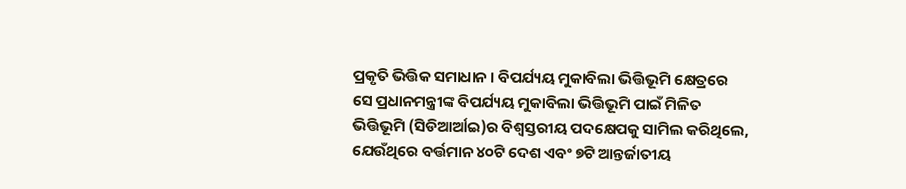ପ୍ରକୃତି ଭିତ୍ତିକ ସମାଧାନ । ବିପର୍ଯ୍ୟୟ ମୁକାବିଲା ଭିତ୍ତିଭୂମି କ୍ଷେତ୍ରରେ ସେ ପ୍ରଧାନମନ୍ତ୍ରୀଙ୍କ ବିପର୍ଯ୍ୟୟ ମୁକାବିଲା ଭିତ୍ତିଭୂମି ପାଇଁ ମିଳିତ ଭିତ୍ତିଭୂମି (ସିଡିଆର୍ଆଇ)ର ବିଶ୍ୱସ୍ତରୀୟ ପଦକ୍ଷେପକୁ ସାମିଲ କରିଥିଲେ, ଯେଉଁଥିରେ ବର୍ତ୍ତମାନ ୪୦ଟି ଦେଶ ଏବଂ ୭ଟି ଆନ୍ତର୍ଜାତୀୟ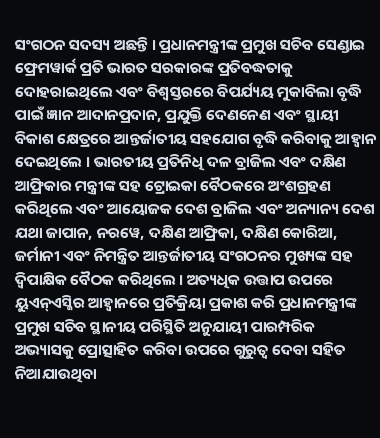ସଂଗଠନ ସଦସ୍ୟ ଅଛନ୍ତି । ପ୍ରଧାନମନ୍ତ୍ରୀଙ୍କ ପ୍ରମୁଖ ସଚିବ ସେଣ୍ଡାଇ ଫ୍ରେମୱାର୍କ ପ୍ରତି ଭାରତ ସରକାରଙ୍କ ପ୍ରତିବଦ୍ଧତାକୁ ଦୋହରାଇଥିଲେ ଏବଂ ବିଶ୍ୱସ୍ତରରେ ବିପର୍ଯ୍ୟୟ ମୁକାବିଲା ବୃଦ୍ଧି ପାଇଁ ଜ୍ଞାନ ଆଦାନପ୍ରଦାନ, ପ୍ରଯୁକ୍ତି ଦେଣନେଣ ଏବଂ ସ୍ଥାୟୀ ବିକାଶ କ୍ଷେତ୍ରରେ ଆନ୍ତର୍ଜାତୀୟ ସହଯୋଗ ବୃଦ୍ଧି କରିବାକୁ ଆହ୍ୱାନ ଦେଇଥିଲେ । ଭାରତୀୟ ପ୍ରତିନିଧି ଦଳ ବ୍ରାଜିଲ ଏବଂ ଦକ୍ଷିଣ ଆଫ୍ରିକାର ମନ୍ତ୍ରୀଙ୍କ ସହ ଟ୍ରୋଇକା ବୈଠକରେ ଅଂଶଗ୍ରହଣ କରିଥିଲେ ଏବଂ ଆୟୋଜକ ଦେଶ ବ୍ରାଜିଲ ଏବଂ ଅନ୍ୟାନ୍ୟ ଦେଶ ଯଥା ଜାପାନ, ନରୱେ, ଦକ୍ଷିଣ ଆଫ୍ରିକା, ଦକ୍ଷିଣ କୋରିଆ, ଜର୍ମାନୀ ଏବଂ ନିମନ୍ତ୍ରିତ ଆନ୍ତର୍ଜାତୀୟ ସଂଗଠନର ମୁଖ୍ୟଙ୍କ ସହ ଦ୍ୱିପାକ୍ଷିକ ବୈଠକ କରିଥିଲେ । ଅତ୍ୟଧିକ ଉତ୍ତାପ ଉପରେ ୟୁଏନ୍ଏସ୍ଜିର ଆହ୍ୱାନରେ ପ୍ରତିକ୍ରିୟା ପ୍ରକାଶ କରି ପ୍ରଧାନମନ୍ତ୍ରୀଙ୍କ ପ୍ରମୁଖ ସଚିବ ସ୍ଥାନୀୟ ପରିସ୍ଥିତି ଅନୁଯାୟୀ ପାରମ୍ପରିକ ଅଭ୍ୟାସକୁ ପ୍ରୋତ୍ସାହିତ କରିବା ଉପରେ ଗୁରୁତ୍ୱ ଦେବା ସହିତ ନିଆଯାଉଥିବା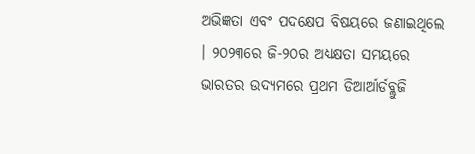ଅଭିଜ୍ଞତା ଏବଂ ପଦକ୍ଷେପ ବିଷୟରେ ଜଣାଇଥିଲେ । ୨୦୨୩ରେ ଜି-୨୦ର ଅଧ୍ୟକ୍ଷତା ସମୟରେ ଭାରତର ଉଦ୍ୟମରେ ପ୍ରଥମ ଡିଆର୍ଆର୍ଡବ୍ଲୁଜି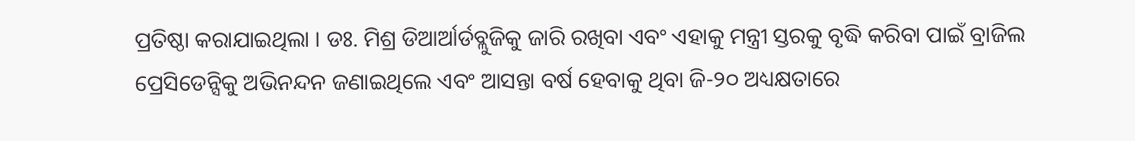ପ୍ରତିଷ୍ଠା କରାଯାଇଥିଲା । ଡଃ. ମିଶ୍ର ଡିଆର୍ଆର୍ଡବ୍ଲୁଜିକୁ ଜାରି ରଖିବା ଏବଂ ଏହାକୁ ମନ୍ତ୍ରୀ ସ୍ତରକୁ ବୃଦ୍ଧି କରିବା ପାଇଁ ବ୍ରାଜିଲ ପ୍ରେସିଡେନ୍ସିକୁ ଅଭିନନ୍ଦନ ଜଣାଇଥିଲେ ଏବଂ ଆସନ୍ତା ବର୍ଷ ହେବାକୁ ଥିବା ଜି-୨୦ ଅଧ୍ୟକ୍ଷତାରେ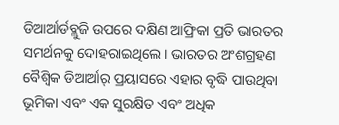ଡିଆର୍ଆର୍ଡବ୍ଲୁଜି ଉପରେ ଦକ୍ଷିଣ ଆଫ୍ରିକା ପ୍ରତି ଭାରତର ସମର୍ଥନକୁ ଦୋହରାଇଥିଲେ । ଭାରତର ଅଂଶଗ୍ରହଣ ବୈଶ୍ୱିକ ଡିଆର୍ଆର୍ ପ୍ରୟାସରେ ଏହାର ବୃଦ୍ଧି ପାଉଥିବା ଭୂମିକା ଏବଂ ଏକ ସୁରକ୍ଷିତ ଏବଂ ଅଧିକ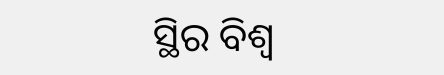ସ୍ଥିର ବିଶ୍ୱ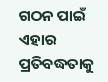ଗଠନ ପାଇଁ ଏହାର ପ୍ରତିବଦ୍ଧତାକୁ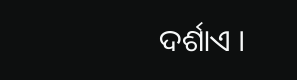ଦର୍ଶାଏ ।